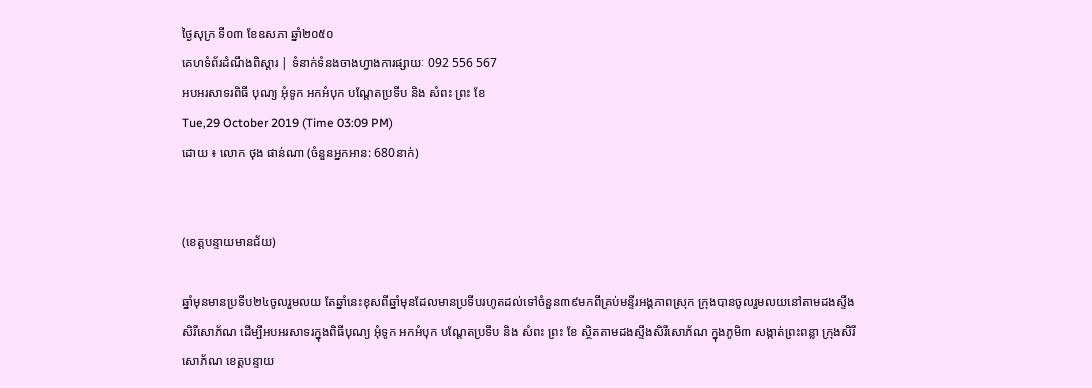ថ្ងៃសុក្រ ទី០៣ ខែឧសភា ឆ្នាំ២០៥០
គេហទំព័រដំណឹងពិស្តារ | ទំនាក់ទំនងចាងហ្វាងការផ្សាយៈ 092 556 567
អបអរសាទរពិធី បុណ្យ អុំទូក អកអំបុក បណ្តែតប្រទីប និង សំពះ ព្រះ ខែ
Tue,29 October 2019 (Time 03:09 PM)
ដោយ ៖ លោក ថុង ផាន់ណា (ចំនួនអ្នកអាន: 680នាក់)


(ខេត្តបន្ទាយមានជ័យ)

ឆ្នាំមុនមានប្រទីប២៤ចូលរួមលយ តែឆ្នាំនេះខុសពីឆ្នាំមុនដែលមានប្រទីបរហូតដល់ទៅចំនួន៣៩មកពីគ្រប់មន្ទីរអង្គភាពស្រុក ក្រុងបានចូលរួមលយនៅតាមដងស្ទឹងសិរីសោភ័ណ ដើម្បីអបអរសាទរក្នុងពិធីបុណ្យ អុំទូក អកអំបុក បណ្តែតប្រទីប និង សំពះ ព្រះ ខែ ស្ថិតតាមដងស្ទឹងសិរីសោភ័ណ ក្នុងភូមិ៣ សង្កាត់ព្រះពន្លា ក្រុងសិរីសោភ័ណ ខេត្តបន្ទាយ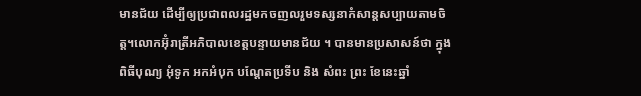មានជ័យ ដើម្បីឲ្យប្រជាពលរដ្ឋមកចញលរួមទស្សនាកំសាន្តសប្បាយតាមចិត្ត។លោកអ៊ុំរាត្រីអភិបាលខេត្តបន្ទាយមានជ័យ ។ បានមានប្រសាសន៍ថា ក្នុងពិធីបុណ្យ អុំទូក អកអំបុក បណ្តែតប្រទីប និង សំពះ ព្រះ ខែនេះឆ្នាំ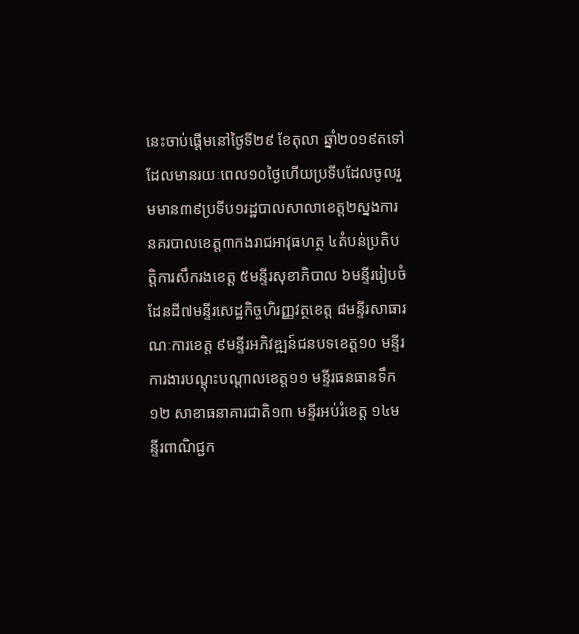នេះចាប់ផ្តើមនៅថ្ងៃទី២៩ ខែតុលា ឆ្នាំ២០១៩តទៅដែលមានរយៈពេល១០ថ្ងៃហើយប្រទីបដែលចូលរួមមាន៣៩ប្រទីប១រដ្ឋបាលសាលាខេត្ត២ស្នងការនគរបាលខេត្ត៣កងរាជអាវុធហត្ថ ៤តំបន់ប្រតិបត្តិការសឹករងខេត្ត ៥មន្ទីរសុខាភិបាល ៦មន្ទីររៀបចំដែនដី៧មន្ទីរសេដ្ឋកិច្ចហិរញ្ញវត្ថខេត្ត ៨មន្ទីរសាធារណៈការខេត្ត ៩មន្ទីរអភិវឌ្ឍន៍ជនបទខេត្ត១០ មន្ទីរការងារបណ្តុះបណ្តាលខេត្ត១១ មន្ទីរធនធានទឹក ១២ សាខាធនាគារជាតិ១៣ មន្ទីរអប់រំខេត្ត ១៤មន្ទីរពាណិជ្ជក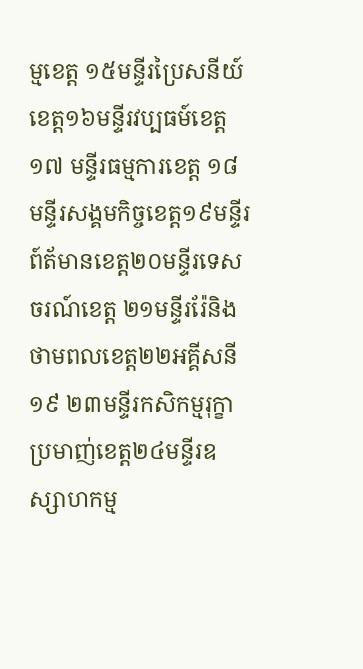ម្មខេត្ត ១៥មន្ទីរប្រៃសនីយ៍ខេត្ត១៦មន្ទីរវប្បធម៍ខេត្ត១៧ មន្ទីរធម្មការខេត្ត ១៨មន្ទីរសង្គមកិច្ចខេត្ត១៩មន្ទីរព៍ត័មានខេត្ត២០មន្ទីរទេសចរណ៍ខេត្ត ២១មន្ទីររ៉ែនិងថាមពលខេត្ត២២អគ្គីសនី១៩ ២៣មន្ទីរកសិកម្មរុក្ខាប្រមាញ់ខេត្ត២៤មន្ទីរឧស្សាហកម្ម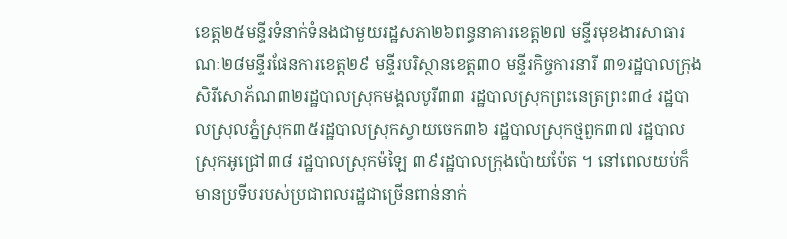ខេត្ត២៥មន្ទីរទំនាក់ទំនងជាមួយរដ្ឋសភា២៦ពន្ធនាគារខេត្ត២៧ មន្ទីរមុខងារសាធារណៈ២៨មន្ទីរផែនការខេត្ត២៩ មន្ទីរបរិស្ថានខេត្ត៣០ មន្ទីរកិច្ចការនារី ៣១រដ្ឋបាលក្រុងសិរីសោភ័ណ៣២រដ្ឋបាលស្រុកមង្គលបូរី៣៣ រដ្ឋបាលស្រុកព្រះនេត្រព្រះ៣៤ រដ្ឋបាលស្រុលភ្នំស្រុក៣៥រដ្ឋបាលស្រុកស្វាយចេក៣៦ រដ្ឋបាលស្រុកថ្មពួក៣៧ រដ្ឋបាលស្រុកអូជ្រៅ៣៨ រដ្ឋបាលស្រុកម៉ឡៃ ៣៩រដ្ឋបាលក្រុងប៉ោយប៉ែត ។ នៅពេលយប់ក៏មានប្រទីបរបស់ប្រជាពលរដ្ឋជាច្រើនពាន់នាក់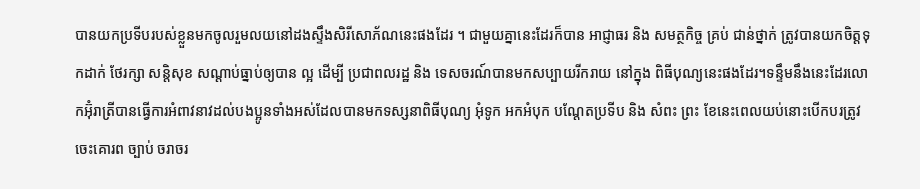បានយកប្រទីបរបស់ខ្លួនមកចូលរួមលយនៅដងស្ទឹងសិរីសោភ័ណនេះផងដែរ ។ ជាមួយគ្នានេះដែរក៏បាន អាជ្ញាធរ និង សមត្ថកិច្ច គ្រប់ ជាន់ថ្នាក់ ត្រូវបានយកចិត្តទុកដាក់ ថែរក្សា សន្តិសុខ សណ្តាប់ធ្នាប់ឲ្យបាន ល្អ ដើម្បី ប្រជាពលរដ្ឋ និង ទេសចរណ៍បានមកសប្បាយរីករាយ នៅក្នុង ពិធីបុណ្យនេះផងដែរ។ទន្ទឹមនឹងនេះដែរលោកអ៊ុំរាត្រីបានធ្វើការអំពាវនាវដល់បងប្អូនទាំងអស់ដែលបានមកទស្សនាពិធីបុណ្យ អុំទូក អកអំបុក បណ្តែតប្រទីប និង សំពះ ព្រះ ខែនេះពេលយប់នោះបើកបរត្រូវចេះគោរព ច្បាប់ ចរាចរ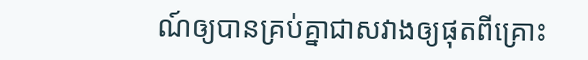ណ៍ឲ្យបានគ្រប់គ្នាជាសវាងឲ្យផុតពីគ្រោះ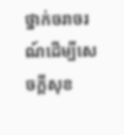ថ្នាក់ចរាចរណ៍ដើម្បីសេចក្តីសុខ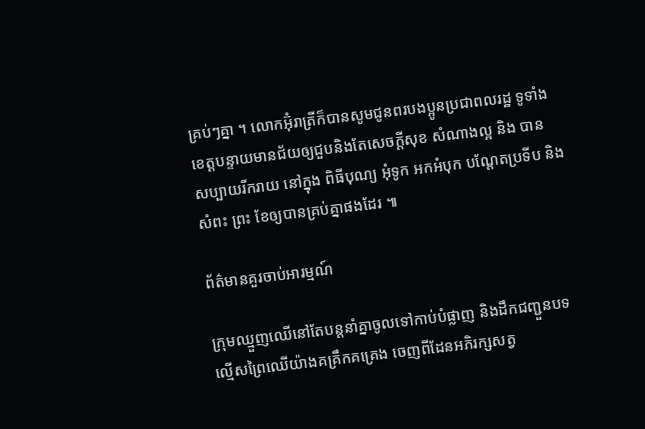គ្រប់ៗគ្នា ។ លោកអ៊ុំរាត្រីក៏បានសូមជូនពរបងប្អូនប្រជាពលរដ្ឋ ទូទាំងខេត្តបន្ទាយមានជ័យឲ្យជួបនិងតែសេចក្តីសុខ សំណាងល្អ និង បាន សប្បាយរីករាយ នៅក្នុង ពិធីបុណ្យ អុំទូក អកអំបុក បណ្តែតប្រទីប និង សំពះ ព្រះ ខែឲ្យបានគ្រប់គ្នាផងដែរ ៕

ព័ត៌មានគួរចាប់អារម្មណ៍

ក្រុមឈ្មួញឈើនៅតែបន្តនាំគ្នាចូលទៅកាប់បំផ្លាញ និងដឹកជញ្ជួនបទល្មើសព្រៃឈើយ៉ាងគគ្រឹកគគ្រេង ចេញពីដែនអភិរក្សសត្វ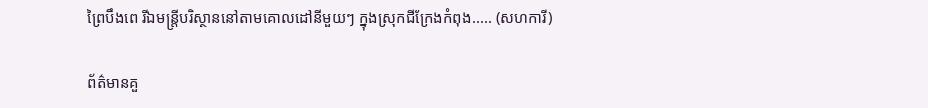ព្រៃបឹងពេ រីឯមន្រ្តីបរិស្ថាននៅតាមគោលដៅនីមួយៗ ក្នុងស្រុកជីក្រែងកំពុង..... (សហការី)

ព័ត៌មានគួ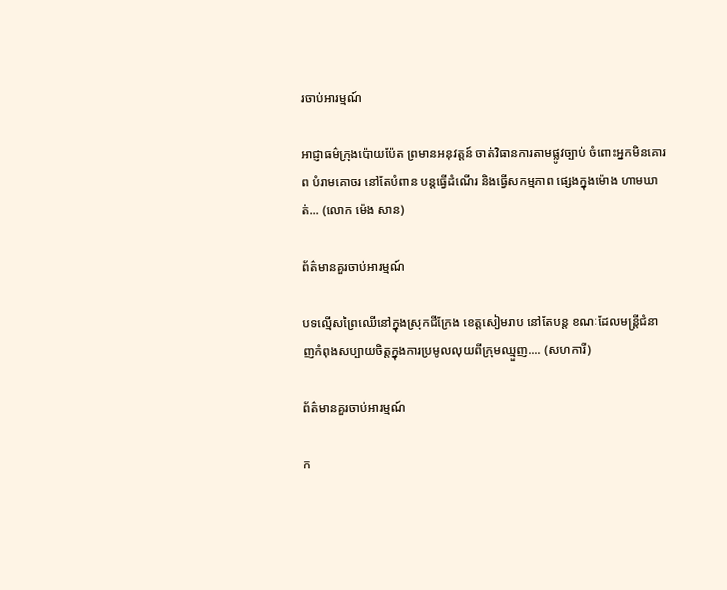រចាប់អារម្មណ៍

អាជ្ញាធម៌ក្រុងប៉ោយប៉ែត ព្រមានអនុវត្តន៍ ចាត់វិធានការតាមផ្លូវច្បាប់ ចំពោះអ្នកមិនគោរព បំរាមគោចរ នៅតែបំពាន បន្តធ្វើដំណើរ និងធ្វើសកម្មភាព ផ្សេងក្នុងម៉ោង ហាមឃាត់... (លោក ម៉េង សាន)

ព័ត៌មានគួរចាប់អារម្មណ៍

បទល្មើសព្រៃឈើនៅក្នុងស្រុកជីក្រែង ខេត្តសៀមរាប នៅតែបន្ត ខណៈដែលមន្រ្តីជំនាញកំពុងសប្បាយចិត្តក្នុងការប្រមូលលុយពីក្រុមឈ្មួញ.... (សហការី)

ព័ត៌មានគួរចាប់អារម្មណ៍

ក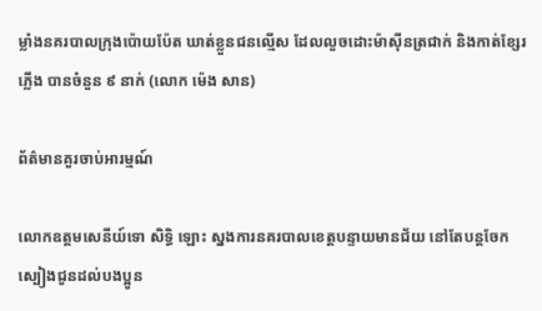ម្លាំងនគរបាលក្រុងប៉ោយប៉ែត ឃាត់ខ្លួនជនល្មើស ដែលលួចដោះម៉ាសុីនត្រជាក់ និងកាត់ខ្សែរភ្លើង បានចំនួន ៩ នាក់ (លោក ម៉េង សាន)

ព័ត៌មានគួរចាប់អារម្មណ៍

លោកឧត្តមសេនីយ៍ទោ សិទ្ធិ ឡោះ ស្នងការនគរបាលខេត្តបន្ទាយមានជ័យ នៅតែបន្តចែកស្បៀងជូនដល់បងប្អូន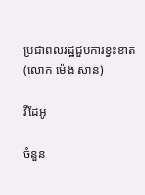ប្រជាពលរដ្ឋជួបការខ្វះខាត (លោក ម៉េង សាន)

វីដែអូ

ចំនួន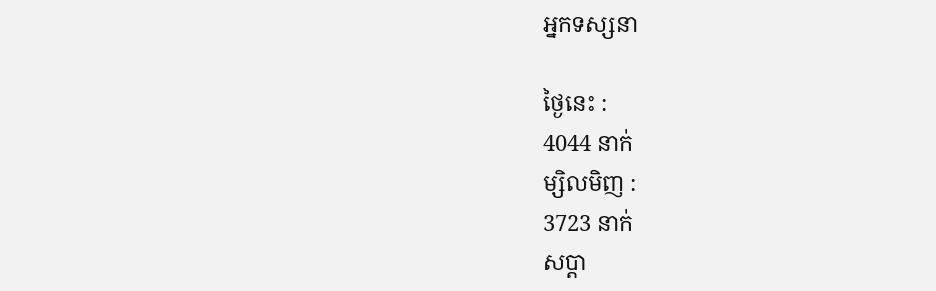អ្នកទស្សនា

ថ្ងៃនេះ :
4044 នាក់
ម្សិលមិញ :
3723 នាក់
សប្តា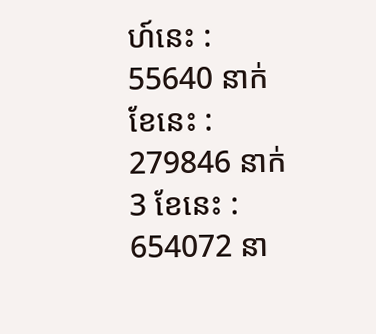ហ៍នេះ :
55640 នាក់
ខែនេះ :
279846 នាក់
3 ខែនេះ :
654072 នា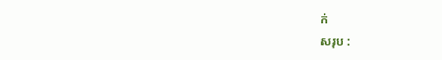ក់
សរុប :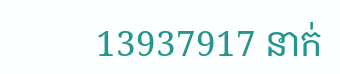13937917 នាក់